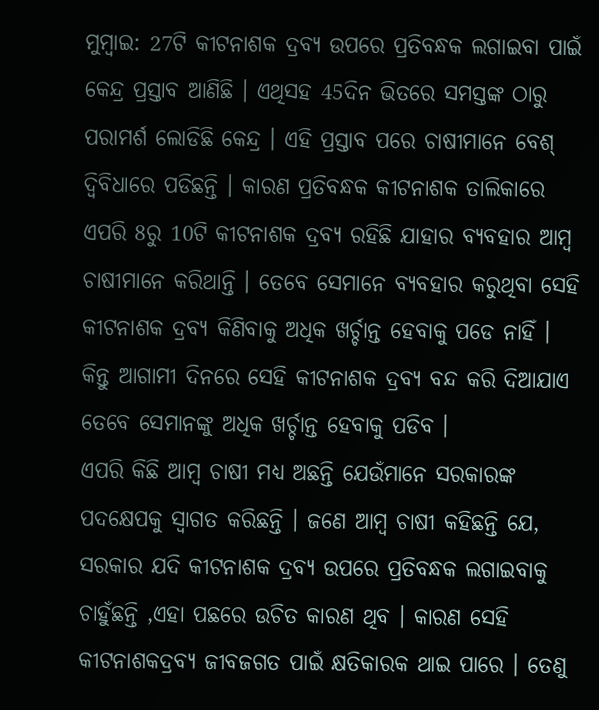ମୁମ୍ବାଇ: 27ଟି କୀଟନାଶକ ଦ୍ରବ୍ୟ ଉପରେ ପ୍ରତିବନ୍ଧକ ଲଗାଇବା ପାଇଁ କେନ୍ଦ୍ର ପ୍ରସ୍ତାବ ଆଣିଛି । ଏଥିସହ 45ଦିନ ଭିତରେ ସମସ୍ତଙ୍କ ଠାରୁ ପରାମର୍ଶ ଲୋଡିଛି କେନ୍ଦ୍ର । ଏହି ପ୍ରସ୍ତାବ ପରେ ଚାଷୀମାନେ ବେଶ୍ ଦ୍ବିବିଧାରେ ପଡିଛନ୍ତି । କାରଣ ପ୍ରତିବନ୍ଧକ କୀଟନାଶକ ତାଲିକାରେ ଏପରି 8ରୁ 10ଟି କୀଟନାଶକ ଦ୍ରବ୍ୟ ରହିଛି ଯାହାର ବ୍ୟବହାର ଆମ୍ବ ଚାଷୀମାନେ କରିଥାନ୍ତି । ତେବେ ସେମାନେ ବ୍ୟବହାର କରୁଥିବା ସେହି କୀଟନାଶକ ଦ୍ରବ୍ୟ କିଣିବାକୁ ଅଧିକ ଖର୍ଚ୍ଚାନ୍ତ ହେବାକୁ ପଡେ ନାହିଁ । କିନ୍ତୁ ଆଗାମୀ ଦିନରେ ସେହି କୀଟନାଶକ ଦ୍ରବ୍ୟ ବନ୍ଦ କରି ଦିଆଯାଏ ତେବେ ସେମାନଙ୍କୁ ଅଧିକ ଖର୍ଚ୍ଚାନ୍ତ ହେବାକୁ ପଡିବ ।
ଏପରି କିଛି ଆମ୍ବ ଚାଷୀ ମଧ୍ୟ ଅଛନ୍ତି ଯେଉଁମାନେ ସରକାରଙ୍କ ପଦକ୍ଷେପକୁ ସ୍ବାଗତ କରିଛନ୍ତି । ଜଣେ ଆମ୍ବ ଚାଷୀ କହିଛନ୍ତି ଯେ, ସରକାର ଯଦି କୀଟନାଶକ ଦ୍ରବ୍ୟ ଉପରେ ପ୍ରତିବନ୍ଧକ ଲଗାଇବାକୁ ଚାହୁଁଛନ୍ତି ,ଏହା ପଛରେ ଉଚିତ କାରଣ ଥିବ । କାରଣ ସେହି କୀଟନାଶକଦ୍ରବ୍ୟ ଜୀବଜଗତ ପାଇଁ କ୍ଷତିକାରକ ଥାଇ ପାରେ । ତେଣୁ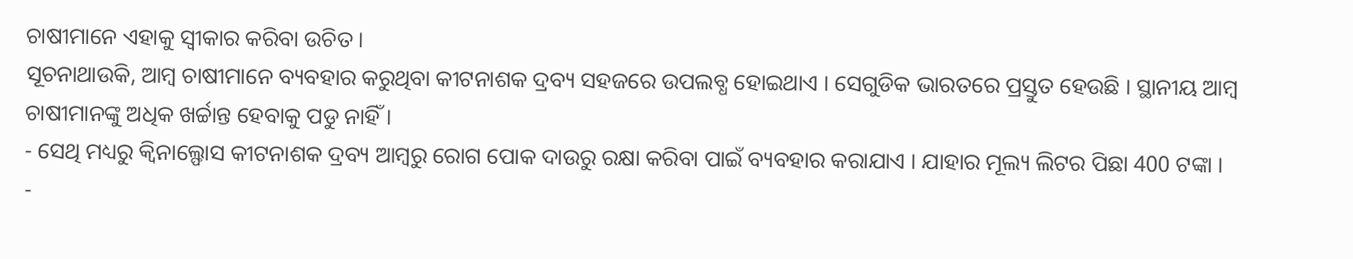ଚାଷୀମାନେ ଏହାକୁ ସ୍ବୀକାର କରିବା ଉଚିତ ।
ସୂଚନାଥାଉକି, ଆମ୍ବ ଚାଷୀମାନେ ବ୍ୟବହାର କରୁଥିବା କୀଟନାଶକ ଦ୍ରବ୍ୟ ସହଜରେ ଉପଲବ୍ଧ ହୋଇଥାଏ । ସେଗୁଡିକ ଭାରତରେ ପ୍ରସ୍ତୁତ ହେଉଛି । ସ୍ଥାନୀୟ ଆମ୍ବ ଚାଷୀମାନଙ୍କୁ ଅଧିକ ଖର୍ଚ୍ଚାନ୍ତ ହେବାକୁ ପଡୁ ନାହିଁ ।
- ସେଥି ମଧ୍ୟରୁ କ୍ବିନାଲ୍ଫୋସ କୀଟନାଶକ ଦ୍ରବ୍ୟ ଆମ୍ବରୁ ରୋଗ ପୋକ ଦାଉରୁ ରକ୍ଷା କରିବା ପାଇଁ ବ୍ୟବହାର କରାଯାଏ । ଯାହାର ମୂଲ୍ୟ ଲିଟର ପିଛା 400 ଟଙ୍କା ।
-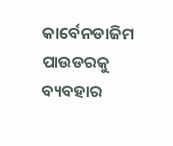କାର୍ବେନଡାଜିମ ପାଉଡରକୁ ବ୍ୟବହାର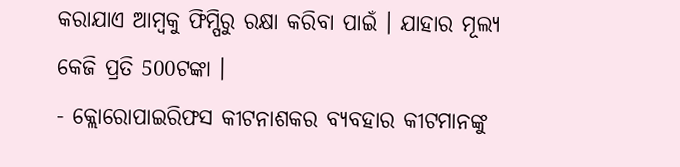କରାଯାଏ ଆମ୍ବକୁ ଫିମ୍ପିରୁ ରକ୍ଷା କରିବା ପାଇଁ । ଯାହାର ମୂଲ୍ୟ କେଜି ପ୍ରତି 500ଟଙ୍କା ।
- କ୍ଲୋରୋପାଇରିଫସ କୀଟନାଶକର ବ୍ୟବହାର କୀଟମାନଙ୍କୁ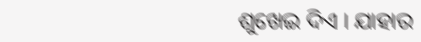ଶୁଖେଇ ଦିଏ । ଯାହାର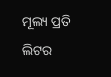ମୂଲ୍ୟ ପ୍ରତି ଲିଟର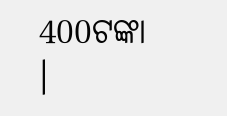400ଟଙ୍କା ।